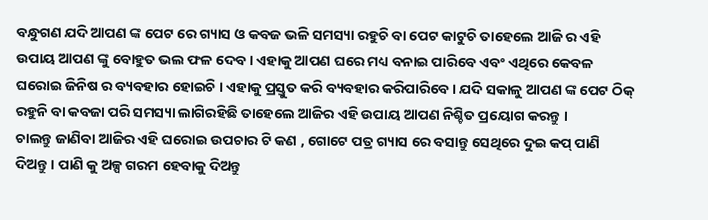ବନ୍ଧୁଗଣ ଯଦି ଆପଣ ଙ୍କ ପେଟ ରେ ଗ୍ୟାସ ଓ କବଜ ଭଳି ସମସ୍ୟା ରହୁଚି ବା ପେଟ କାଟୁଚି ତାହେଲେ ଆଜି ର ଏହି ଉପାୟ ଆପଣ ଙ୍କୁ ବୋହୁତ ଭଲ ଫଳ ଦେବ । ଏହାକୁ ଆପଣ ଘରେ ମଧ୍ୟ ବନାଇ ପାରିବେ ଏବଂ ଏଥିରେ କେବଳ ଘରୋଇ ଜିନିଷ ର ବ୍ୟବହାର ହୋଇଚି । ଏହାକୁ ପ୍ରସ୍ତୁତ କରି ବ୍ୟବହାର କରିପାରିବେ । ଯଦି ସକାଳୁ ଆପଣ ଙ୍କ ପେଟ ଠିକ୍ ରହୁନି ବା କବଜା ପରି ସମସ୍ୟା ଲାଗିରହିଛି ତାହେଲେ ଆଜିର ଏହି ଉପାୟ ଆପଣ ନିଶ୍ଚିତ ପ୍ରୟୋଗ କରନ୍ତୁ ।
ଚାଲନ୍ତୁ ଜାଣିବା ଆଜିର ଏହି ଘରୋଇ ଉପଚାର ଟି କଣ , ଗୋଟେ ପତ୍ର ଗ୍ୟାସ ରେ ବସାନ୍ତୁ ସେଥିରେ ଦୁଇ କପ୍ ପାଣି ଦିଅନ୍ତୁ । ପାଣି କୁ ଅଳ୍ପ ଗରମ ହେବାକୁ ଦିଅନ୍ତୁ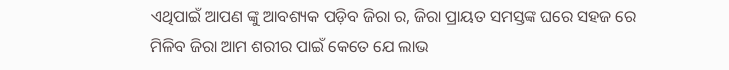ଏଥିପାଇଁ ଆପଣ ଙ୍କୁ ଆବଶ୍ୟକ ପଡ଼ିବ ଜିରା ର, ଜିରା ପ୍ରାୟତ ସମସ୍ତଙ୍କ ଘରେ ସହଜ ରେ ମିଳିବ ଜିରା ଆମ ଶରୀର ପାଇଁ କେତେ ଯେ ଲାଭ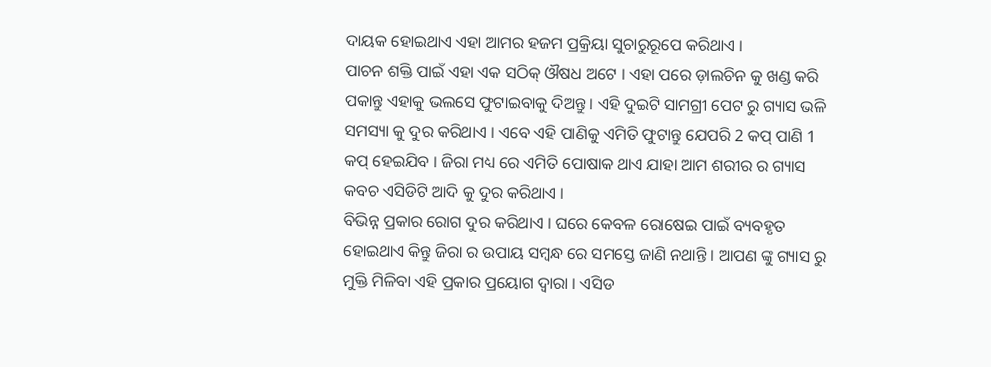ଦାୟକ ହୋଇଥାଏ ଏହା ଆମର ହଜମ ପ୍ରକ୍ରିୟା ସୁଚାରୁରୂପେ କରିଥାଏ ।
ପାଚନ ଶକ୍ତି ପାଇଁ ଏହା ଏକ ସଠିକ୍ ଔଷଧ ଅଟେ । ଏହା ପରେ ଡ଼ାଲଚିନ କୁ ଖଣ୍ଡ କରି ପକାନ୍ତୁ ଏହାକୁ ଭଲସେ ଫୁଟାଇବାକୁ ଦିଅନ୍ତୁ । ଏହି ଦୁଇଟି ସାମଗ୍ରୀ ପେଟ ରୁ ଗ୍ୟାସ ଭଳି ସମସ୍ୟା କୁ ଦୁର କରିଥାଏ । ଏବେ ଏହି ପାଣିକୁ ଏମିତି ଫୁଟାନ୍ତୁ ଯେପରି 2 କପ୍ ପାଣି 1 କପ୍ ହେଇଯିବ । ଜିରା ମଧ୍ୟ ରେ ଏମିତି ପୋଷାକ ଥାଏ ଯାହା ଆମ ଶରୀର ର ଗ୍ୟାସ କବଚ ଏସିଡିଟି ଆଦି କୁ ଦୁର କରିଥାଏ ।
ବିଭିନ୍ନ ପ୍ରକାର ରୋଗ ଦୁର କରିଥାଏ । ଘରେ କେବଳ ରୋଷେଇ ପାଇଁ ବ୍ୟବହୃତ ହୋଇଥାଏ କିନ୍ତୁ ଜିରା ର ଉପାୟ ସମ୍ବନ୍ଧ ରେ ସମସ୍ତେ ଜାଣି ନଥାନ୍ତି । ଆପଣ ଙ୍କୁ ଗ୍ୟାସ ରୁ ମୁକ୍ତି ମିଳିବା ଏହି ପ୍ରକାର ପ୍ରୟୋଗ ଦ୍ଵାରା । ଏସିଡ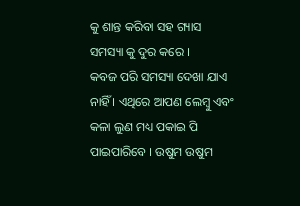କୁ ଶାନ୍ତ କରିବା ସହ ଗ୍ୟାସ ସମସ୍ୟା କୁ ଦୁର କରେ ।
କବଜ ପରି ସମସ୍ୟା ଦେଖା ଯାଏ ନାହିଁ । ଏଥିରେ ଆପଣ ଲେମ୍ବୁ ଏବଂ କଳା ଲୁଣ ମଧ୍ୟ ପକାଇ ପି ପାଇପାରିବେ । ଉଷୁମ ଉଷୁମ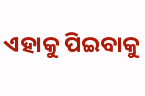ଏହାକୁ ପିଇବାକୁ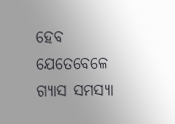ହେବ ଯେତେବେଳେ ଗ୍ୟାସ ସମସ୍ୟା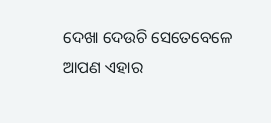ଦେଖା ଦେଉଚି ସେତେବେଳେ ଆପଣ ଏହାର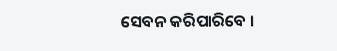ସେବନ କରିପାରିବେ ।